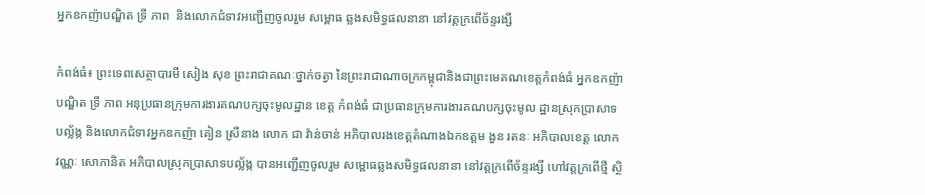អ្នកឧកញ៉ាបណ្ឌិត ទ្រី ភាព  និងលោកជំទាវអញ្ជើញចូលរួម សម្ពោធ ឆ្លងសមិទ្ធផលនានា នៅវត្តក្រពើច័ន្ទរង្សី

កំពង់ធំ៖ ព្រះទេពសេត្ថាបារមី សៀង សុខ ព្រះរាជាគណៈថ្នាក់ចត្វា នៃព្រះរាជាណាចក្រកម្ពុជានិងជាព្រះមេគណខេត្តកំពង់ធំ អ្នកឧកញ៉ា បណ្ឌិត ទ្រី ភាព អនុប្រធានក្រុមការងារគណបក្សចុះមូលដ្ឋាន ខេត្ត កំពង់ធំ ជាប្រធានក្រុមការងារគណបក្សចុះមូល ដ្ឋានស្រុកប្រាសាទ បល្ល័ង្ក និងលោកជំទាវអ្នកឧកញ៉ា គៀន ស្រីនាង លោក ជា វ៉ាន់ចាន់ អភិបាលរងខេត្តតំណាងឯកឧត្តម ងួន រតនៈ អភិបាលខេត្ត លោក វណ្ណៈ សោភានិត អភិបាលស្រុកប្រាសាទបល័្លង្ក បានអញ្ជើញចូលរួម សម្ពោធឆ្លងសមិទ្ធផលនានា នៅវត្តក្រពើច័ន្ទរង្សី ហៅវត្តក្រពើថ្មី ស្ថិ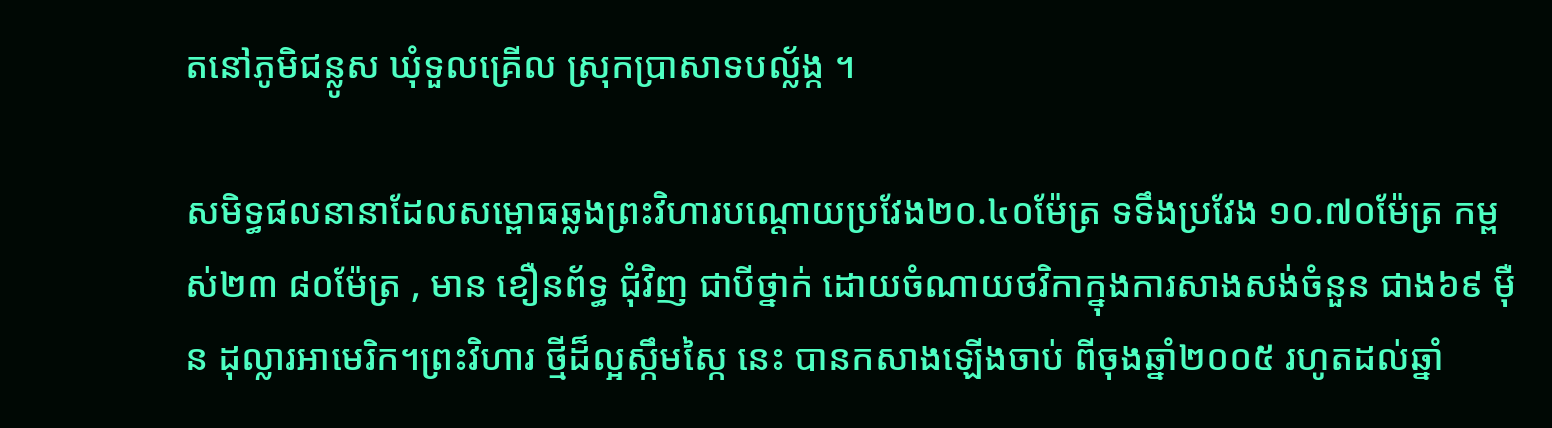តនៅភូមិជន្លូស ឃុំទួលគ្រើល ស្រុកប្រាសាទបល្ល័ង្ក ។

សមិទ្ធផលនានាដែលសម្ពោធឆ្លងព្រះវិហារបណ្តោយប្រវែង២០.៤០ម៉ែត្រ ទទឹងប្រវែង ១០.៧០ម៉ែត្រ កម្ពស់២៣ ៨០ម៉ែត្រ , មាន ខឿនព័ទ្ធ ជុំវិញ ជាបីថ្នាក់ ដោយចំណាយថវិកាក្នុងការសាងសង់ចំនួន ជាង៦៩ ម៉ឺន ដុល្លារអាមេរិក។ព្រះវិហារ ថ្មីដ៏ល្អស្កឹមស្កៃ នេះ បានកសាងឡើងចាប់ ពីចុងឆ្នាំ២០០៥ រហូតដល់ឆ្នាំ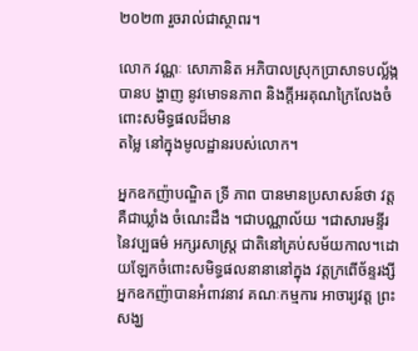២០២៣ រួចរាល់ជាស្ថាពរ។

លោក វណ្ណៈ សោភានិត អភិបាលស្រុកប្រាសាទបល័្លង្ក បានប ង្ហាញ នូវមោទនភាព និងក្តីអរគុណក្រៃលែងចំពោះសមិទ្ធផលដ៏មាន
តម្លៃ នៅក្នុងមូលដ្ឋានរបស់លោក។

អ្នកឧកញ៉ាបណ្ឌិត ទ្រី ភាព បានមានប្រសាសន៍ថា វត្ត គឺជាឃ្លាំង ចំណេះដឹង ។ជាបណ្ណាល័យ ។ជាសារមន្ទីរនៃវប្បធម៌ អក្សរសាស្ត្រ ជាតិនៅគ្រប់សម័យកាល។ដោយឡែកចំពោះសមិទ្ធផលនានានៅក្នុង វត្តក្រពើច័ន្ទរង្សី អ្នកឧកញ៉ាបានអំពាវនាវ គណៈកម្មការ អាចារ្យវត្ត ព្រះសង្ឃ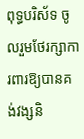ពុទ្ធបរិស័ទ ចូលរួមថែរក្សាការពារឱ្យបានគង់វង្សនិ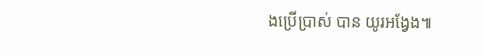ងប្រើប្រាស់ បាន យូរអង្វែង៕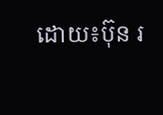ដោយ៖ប៊ុន រ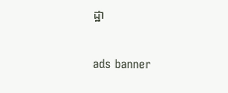ដ្ឋា

ads banner